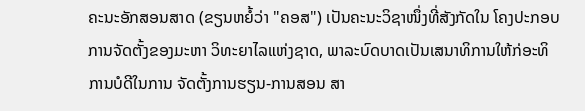ຄະນະອັກສອນສາດ (ຂຽນຫຍໍ້ວ່າ "ຄອສ") ເປັນຄະນະວິຊາໜຶ່ງທີ່ສັງກັດໃນ ໂຄງປະກອບການຈັດຕັ້ງຂອງມະຫາ ວິທະຍາໄລແຫ່ງຊາດ, ພາລະບົດບາດເປັນເສນາທິການໃຫ້ກ່ອະທິການບໍດີໃນການ ຈັດຕັ້ງການຮຽນ-ການສອນ ສາ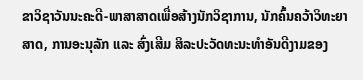ຂາວິຊາວັນນະຄະດີ-ພາສາສາດເພື່ອສ້າງນັກວິຊາການ, ນັກຄົ້ນຄວ້າວິທະຍາສາດ, ການອະນຸລັກ ແລະ ສົ່ງເສີມ ສິລະປະວັດທະນະທຳອັນດີງາມຂອງ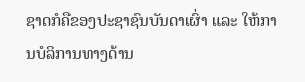ຊາດກໍຄືຂອງປະຊາຊົນບັນດາເຜົ່າ ແລະ ໃຫ້ການບໍລິການທາງດ້ານ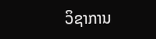ວິຊາການ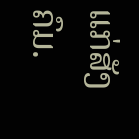ແກ່ສັງຄົມ.